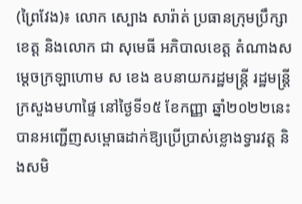(ព្រៃវែង)៖ លោក ស្បោង សារ៉ាត់ ប្រធានក្រុមប្រឹក្សាខេត្ត និងលោក ជា សុមេធី អភិបាលខេត្ត តំណាងសម្ដេចក្រឡាហោម ស ខេង ឧបនាយករដ្ឋមន្ត្រី រដ្ឋមន្ត្រីក្រសួងមហាផ្ទៃ នៅថ្ងៃទី១៥ ខែកញ្ញា ឆ្នាំ២០២២នេះ បានអញ្ជើញសម្ពោធដាក់ឱ្យប្រើប្រាស់ខ្លោងទ្វារវត្ត និងសមិ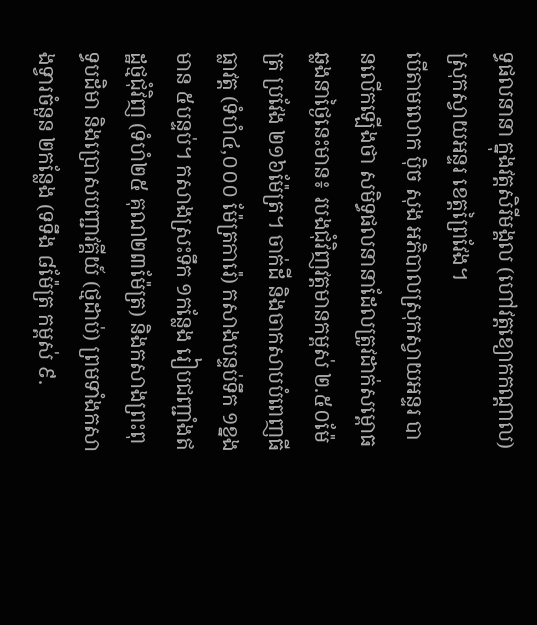ទ្ធផលនានា ក្នុងវត្តសិរីមង្គល (ហៅវត្តខ្យោកកណ្តាល) ស្រុកស្វាយអន្ទរ ខេត្តព្រៃវែង។
បើតាមលោក ប៉ិច សុង អភិបាលស្រុកស្វាយអន្ទរ បានលើកឡើងថា សមិទ្ធផលនានាដែលត្រូវដាក់សម្ពោធឆ្លងនាថ្ងៃនេះមាន៖ របងជុំវិញវត្តមានកម្ពស់ ២.៥០ម៉ែត្រ ប្រវែង ២១៦ម៉ែត្រ។ ចាក់ដី និងចាកសាបបំពេញធីធ្លាវត្ត (ទំហំ៤,០០០ ម៉ែត្រការ៉េ) កសាងបន្ទប់ទឹក ១ខ្នង មាន ៥បន្ទប់។ កសាងស្រះទឹក ១កន្លែង រៀបជញ្ជាំងឥដ្ឋថ្មជុំវិញ (ទំហំ២៥ គុណ២៣ម៉ែត្រ) និងកសាងព្រះពុទ្ធបដិមា និងប្រោសបញ្ជាវគ្គីយ៍ (ថ្មដាប់) ព្រមទាំងកសាងទ្វារចំនួន ២កន្លែង (ទទឹង ៨ម៉ែត្រ កម្ពស់ ៩.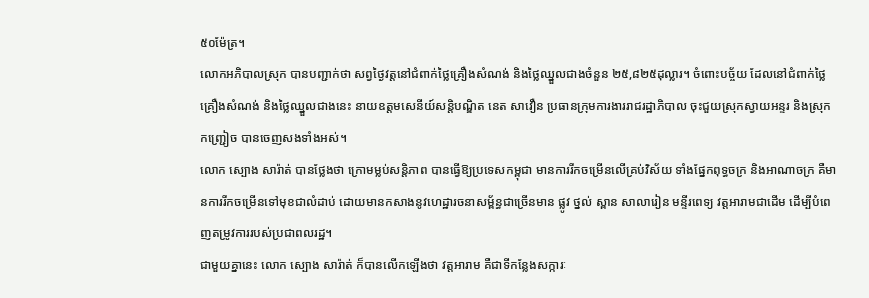៥០ម៉ែត្រ។
លោកអភិបាលស្រុក បានបញ្ជាក់ថា សព្វថ្ងៃវត្តនៅជំពាក់ថ្លៃគ្រឿងសំណង់ និងថ្លៃឈ្នួលជាងចំនួន ២៥,៨២៥ដុល្លារ។ ចំពោះបច្ច័យ ដែលនៅជំពាក់ថ្លៃគ្រឿងសំណង់ និងថ្លៃឈ្នួលជាងនេះ នាយឧត្តមសេនីយ៍សន្តិបណ្ឌិត នេត សាវឿន ប្រធានក្រុមការងាររាជរដ្ឋាភិបាល ចុះជួយស្រុកស្វាយអន្ទរ និងស្រុកកញ្ជ្រៀច បានចេញសងទាំងអស់។
លោក ស្បោង សារ៉ាត់ បានថ្លែងថា ក្រោមម្លប់សន្តិភាព បានធ្វើឱ្យប្រទេសកម្ពុជា មានការរីកចម្រើនលើគ្រប់វិស័យ ទាំងផ្នែកពុទ្ធចក្រ និងអាណាចក្រ គឺមានការរីកចម្រើនទៅមុខជាលំដាប់ ដោយមានកសាងនូវហេដ្ឋារចនាសម្ព័ន្ធជាច្រើនមាន ផ្លូវ ថ្នល់ ស្ពាន សាលារៀន មន្ទីរពេទ្យ វត្តអារាមជាដើម ដើម្បីបំពេញតម្រូវការរបស់ប្រជាពលរដ្ឋ។
ជាមួយគ្នានេះ លោក ស្បោង សារ៉ាត់ ក៏បានលើកឡើងថា វត្តអារាម គឺជាទីកន្លែងសក្ការៈ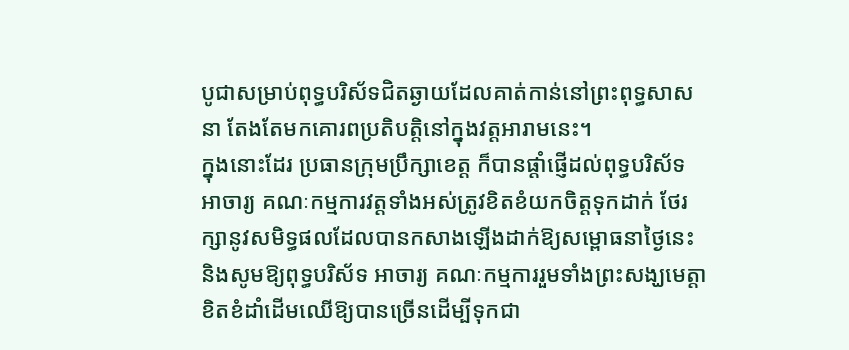បូជាសម្រាប់ពុទ្ធបរិស័ទជិតឆ្ងាយដែលគាត់កាន់នៅព្រះពុទ្ធសាសនា តែងតែមកគោរពប្រតិបត្តិនៅក្នុងវត្តអារាមនេះ។
ក្នុងនោះដែរ ប្រធានក្រុមប្រឹក្សាខេត្ត ក៏បានផ្ដាំផ្ញើដល់ពុទ្ធបរិស័ទ អាចារ្យ គណៈកម្មការវត្តទាំងអស់ត្រូវខិតខំយកចិត្តទុកដាក់ ថែរក្សានូវសមិទ្ធផលដែលបានកសាងឡើងដាក់ឱ្យសម្ពោធនាថ្ងៃនេះ និងសូមឱ្យពុទ្ធបរិស័ទ អាចារ្យ គណៈកម្មការរួមទាំងព្រះសង្ឃមេត្តាខិតខំដាំដើមឈើឱ្យបានច្រើនដើម្បីទុកជា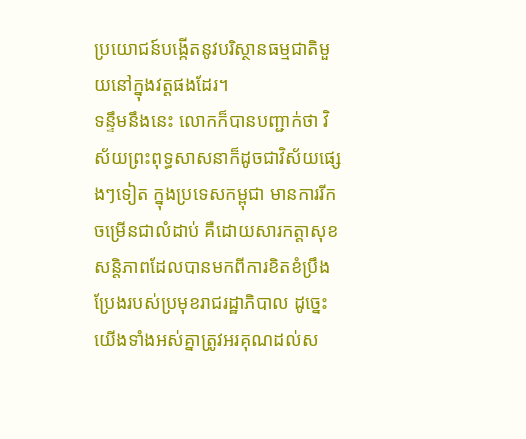ប្រយោជន៍បង្កើតនូវបរិស្ថានធម្មជាតិមួយនៅក្នុងវត្តផងដែរ។
ទន្ទឹមនឹងនេះ លោកក៏បានបញ្ជាក់ថា វិស័យព្រះពុទ្ធសាសនាក៏ដូចជាវិស័យផ្សេងៗទៀត ក្នុងប្រទេសកម្ពុជា មានការរីកចម្រើនជាលំដាប់ គឺដោយសារកត្តាសុខសន្តិភាពដែលបានមកពីការខិតខំប្រឹងប្រែងរបស់ប្រមុខរាជរដ្ឋាភិបាល ដូច្នេះ យើងទាំងអស់គ្នាត្រូវអរគុណដល់ស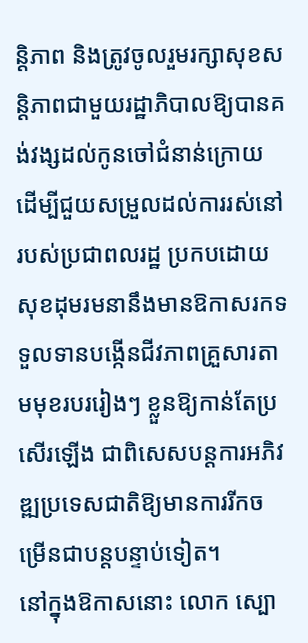ន្តិភាព និងត្រូវចូលរួមរក្សាសុខសន្តិភាពជាមួយរដ្ឋាភិបាលឱ្យបានគង់វង្សដល់កូនចៅជំនាន់ក្រោយ ដើម្បីជួយសម្រួលដល់ការរស់នៅរបស់ប្រជាពលរដ្ឋ ប្រកបដោយសុខដុមរមនានឹងមានឱកាសរកទទួលទានបង្កើនជីវភាពគ្រួសារតាមមុខរបររៀងៗ ខ្លួនឱ្យកាន់តែប្រសើរឡើង ជាពិសេសបន្តការអភិវឌ្ឍប្រទេសជាតិឱ្យមានការរីកចម្រើនជាបន្តបន្ទាប់ទៀត។
នៅក្នុងឱកាសនោះ លោក ស្បោ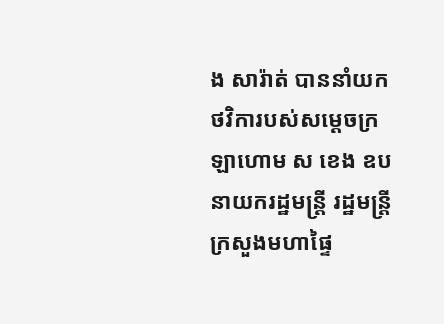ង សារ៉ាត់ បាននាំយកថវិការបស់សម្ដេចក្រឡាហោម ស ខេង ឧបនាយករដ្ឋមន្ត្រី រដ្ឋមន្ត្រីក្រសួងមហាផ្ទៃ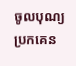ចូលបុណ្យប្រកគេន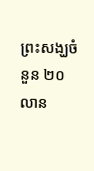ព្រះសង្ឃចំនួន ២០លាន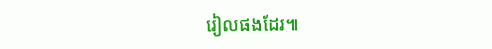រៀលផងដែរ៕